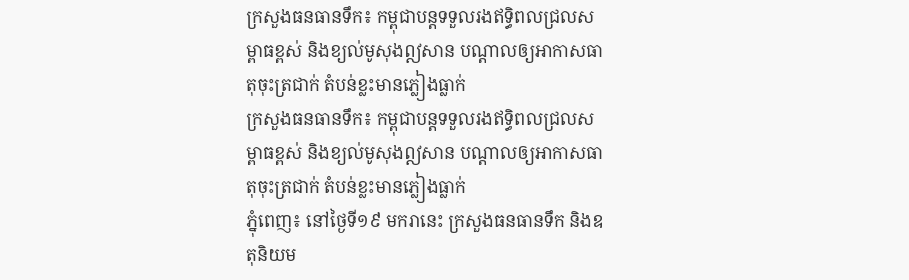ក្រសួងធនធានទឹក៖ កម្ពុជាបន្តទទួលរងឥទ្ធិពលជ្រលសម្ពាធខ្ពស់ និងខ្យល់មូសុងឦសាន បណ្ដាលឲ្យអាកាសធាតុចុះត្រជាក់ តំបន់ខ្លះមានភ្លៀងធ្លាក់
ក្រសួងធនធានទឹក៖ កម្ពុជាបន្តទទួលរងឥទ្ធិពលជ្រលសម្ពាធខ្ពស់ និងខ្យល់មូសុងឦសាន បណ្ដាលឲ្យអាកាសធាតុចុះត្រជាក់ តំបន់ខ្លះមានភ្លៀងធ្លាក់
ភ្នុំពេញ៖ នៅថ្ងៃទី១៩ មករានេះ ក្រសួងធនធានទឹក និងឧតុនិយម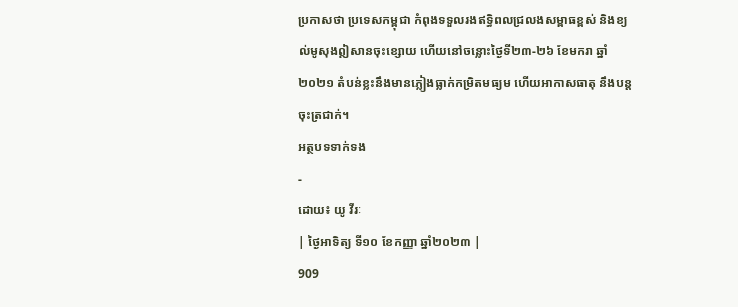ប្រកាសថា ប្រទេសកម្ពុជា កំពុងទទួលរងឥទ្ធិពលជ្រលងសម្ពាធខ្ពស់ និងខ្យល់មូសុងឦសានចុះខ្សោយ ហើយនៅចន្លោះថ្ងៃទី២៣-២៦ ខែមករា ឆ្នាំ២០២១ តំបន់ខ្លះនឹងមានភ្លៀងធ្លាក់កម្រិតមធ្យម ហើយអាកាសធាតុ នឹងបន្តចុះត្រជាក់។
អត្ថបទទាក់ទង
-
ដោយ៖ យូ វីរៈ
| ថ្ងៃអាទិត្យ ទី១០ ខែកញ្ញា ឆ្នាំ២០២៣ |
909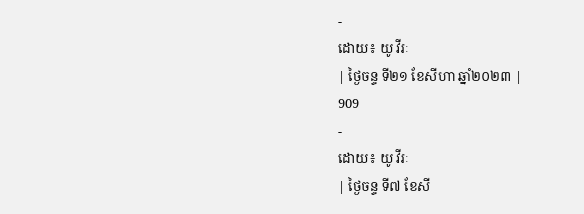-
ដោយ៖ យូ វីរៈ
| ថ្ងៃចន្ទ ទី២១ ខែសីហា ឆ្នាំ២០២៣ |
909
-
ដោយ៖ យូ វីរៈ
| ថ្ងៃចន្ទ ទី៧ ខែសី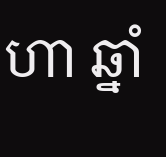ហា ឆ្នាំ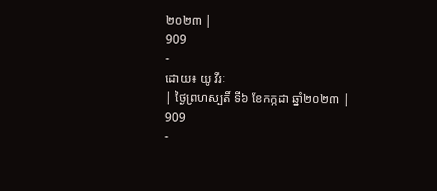២០២៣ |
909
-
ដោយ៖ យូ វីរៈ
| ថ្ងៃព្រហស្បតិ៍ ទី៦ ខែកក្កដា ឆ្នាំ២០២៣ |
909
-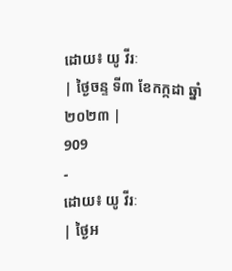ដោយ៖ យូ វីរៈ
| ថ្ងៃចន្ទ ទី៣ ខែកក្កដា ឆ្នាំ២០២៣ |
909
-
ដោយ៖ យូ វីរៈ
| ថ្ងៃអ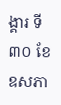ង្គារ ទី៣០ ខែឧសភា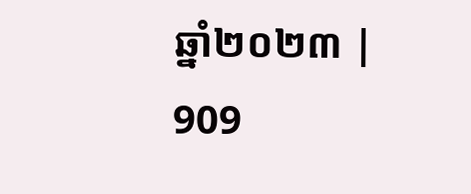ឆ្នាំ២០២៣ |
909